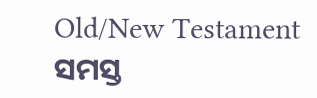Old/New Testament
ସମସ୍ତ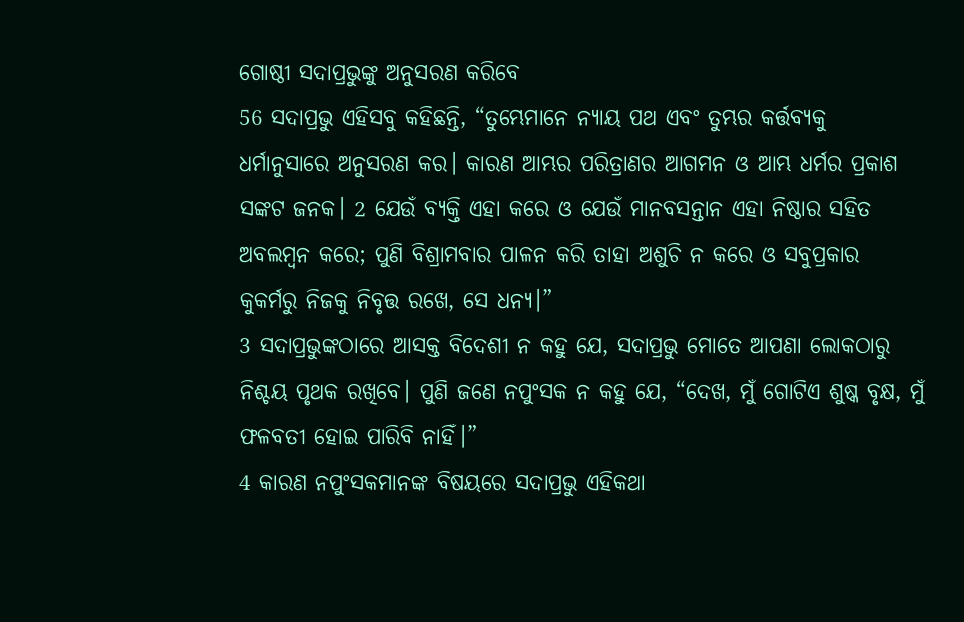ଗୋଷ୍ଠୀ ସଦାପ୍ରଭୁଙ୍କୁ ଅନୁସରଣ କରିବେ
56 ସଦାପ୍ରଭୁ ଏହିସବୁ କହିଛନ୍ତି, “ତୁମ୍ଭେମାନେ ନ୍ୟାୟ ପଥ ଏବଂ ତୁମ୍ଭର କର୍ତ୍ତବ୍ୟକୁ ଧର୍ମାନୁସାରେ ଅନୁସରଣ କର। କାରଣ ଆମ୍ଭର ପରିତ୍ରାଣର ଆଗମନ ଓ ଆମ୍ଭ ଧର୍ମର ପ୍ରକାଶ ସଙ୍କଟ ଜନକ। 2 ଯେଉଁ ବ୍ୟକ୍ତି ଏହା କରେ ଓ ଯେଉଁ ମାନବସନ୍ତାନ ଏହା ନିଷ୍ଠାର ସହିତ ଅବଲମ୍ବନ କରେ; ପୁଣି ବିଶ୍ରାମବାର ପାଳନ କରି ତାହା ଅଶୁଚି ନ କରେ ଓ ସବୁପ୍ରକାର କୁକର୍ମରୁ ନିଜକୁ ନିବୃତ୍ତ ରଖେ, ସେ ଧନ୍ୟ।”
3 ସଦାପ୍ରଭୁଙ୍କଠାରେ ଆସକ୍ତ ବିଦେଶୀ ନ କହୁ ଯେ, ସଦାପ୍ରଭୁ ମୋତେ ଆପଣା ଲୋକଠାରୁ ନିଶ୍ଚୟ ପୃଥକ ରଖିବେ। ପୁଣି ଜଣେ ନପୁଂସକ ନ କହୁ ଯେ, “ଦେଖ, ମୁଁ ଗୋଟିଏ ଶୁଷ୍କ ବୃକ୍ଷ, ମୁଁ ଫଳବତୀ ହୋଇ ପାରିବି ନାହିଁ।”
4 କାରଣ ନପୁଂସକମାନଙ୍କ ବିଷୟରେ ସଦାପ୍ରଭୁ ଏହିକଥା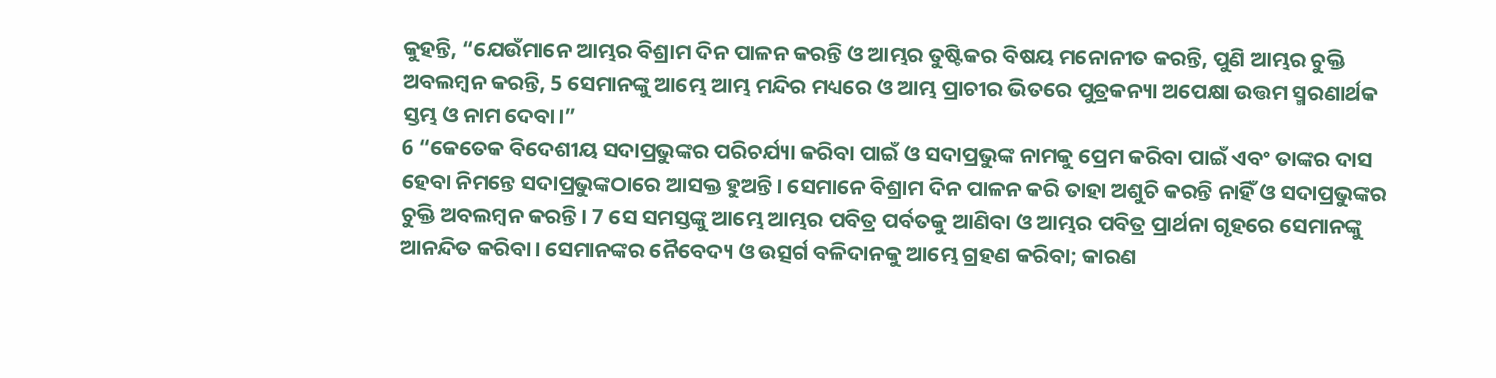କୁହନ୍ତି, “ଯେଉଁମାନେ ଆମ୍ଭର ବିଶ୍ରାମ ଦିନ ପାଳନ କରନ୍ତି ଓ ଆମ୍ଭର ତୁଷ୍ଟିକର ବିଷୟ ମନୋନୀତ କରନ୍ତି, ପୁଣି ଆମ୍ଭର ଚୁକ୍ତି ଅବଲମ୍ବନ କରନ୍ତି, 5 ସେମାନଙ୍କୁ ଆମ୍ଭେ ଆମ୍ଭ ମନ୍ଦିର ମଧ୍ୟରେ ଓ ଆମ୍ଭ ପ୍ରାଚୀର ଭିତରେ ପୁତ୍ରକନ୍ୟା ଅପେକ୍ଷା ଉତ୍ତମ ସ୍ମରଣାର୍ଥକ ସ୍ତମ୍ଭ ଓ ନାମ ଦେବା।”
6 “କେତେକ ବିଦେଶୀୟ ସଦାପ୍ରଭୁଙ୍କର ପରିଚର୍ଯ୍ୟା କରିବା ପାଇଁ ଓ ସଦାପ୍ରଭୁଙ୍କ ନାମକୁ ପ୍ରେମ କରିବା ପାଇଁ ଏବଂ ତାଙ୍କର ଦାସ ହେବା ନିମନ୍ତେ ସଦାପ୍ରଭୁଙ୍କଠାରେ ଆସକ୍ତ ହୁଅନ୍ତି। ସେମାନେ ବିଶ୍ରାମ ଦିନ ପାଳନ କରି ତାହା ଅଶୁଚି କରନ୍ତି ନାହିଁ ଓ ସଦାପ୍ରଭୁଙ୍କର ଚୁକ୍ତି ଅବଲମ୍ବନ କରନ୍ତି। 7 ସେ ସମସ୍ତଙ୍କୁ ଆମ୍ଭେ ଆମ୍ଭର ପବିତ୍ର ପର୍ବତକୁ ଆଣିବା ଓ ଆମ୍ଭର ପବିତ୍ର ପ୍ରାର୍ଥନା ଗୃହରେ ସେମାନଙ୍କୁ ଆନନ୍ଦିତ କରିବା। ସେମାନଙ୍କର ନୈବେଦ୍ୟ ଓ ଉତ୍ସର୍ଗ ବଳିଦାନକୁ ଆମ୍ଭେ ଗ୍ରହଣ କରିବା; କାରଣ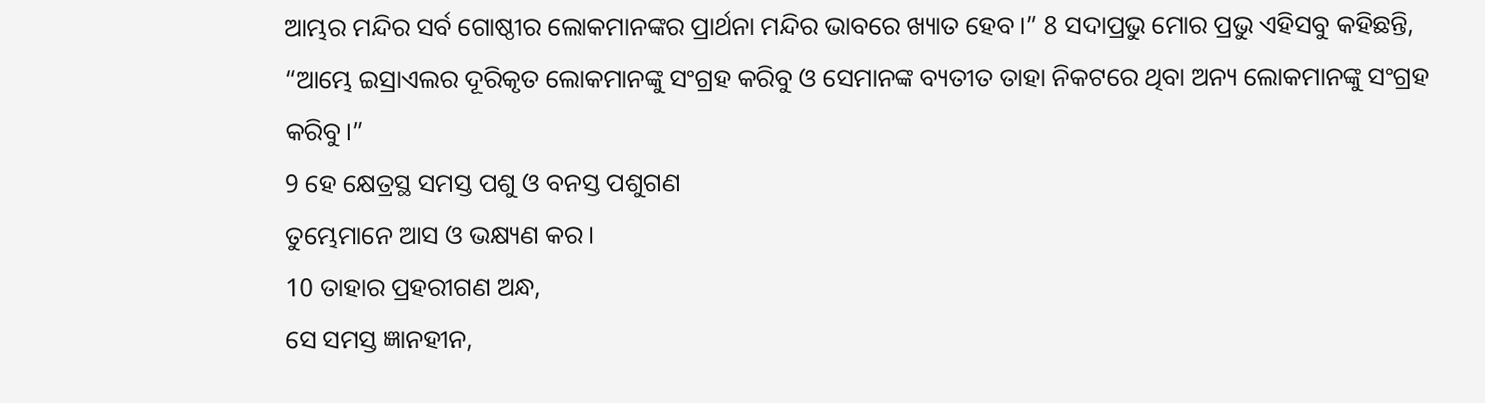ଆମ୍ଭର ମନ୍ଦିର ସର୍ବ ଗୋଷ୍ଠୀର ଲୋକମାନଙ୍କର ପ୍ରାର୍ଥନା ମନ୍ଦିର ଭାବରେ ଖ୍ୟାତ ହେବ।” 8 ସଦାପ୍ରଭୁ ମୋର ପ୍ରଭୁ ଏହିସବୁ କହିଛନ୍ତି,
“ଆମ୍ଭେ ଇସ୍ରାଏଲର ଦୂରିକୃତ ଲୋକମାନଙ୍କୁ ସଂଗ୍ରହ କରିବୁ ଓ ସେମାନଙ୍କ ବ୍ୟତୀତ ତାହା ନିକଟରେ ଥିବା ଅନ୍ୟ ଲୋକମାନଙ୍କୁ ସଂଗ୍ରହ କରିବୁ।”
9 ହେ କ୍ଷେତ୍ରସ୍ଥ ସମସ୍ତ ପଶୁ ଓ ବନସ୍ତ ପଶୁଗଣ
ତୁମ୍ଭେମାନେ ଆସ ଓ ଭକ୍ଷ୍ୟଣ କର।
10 ତାହାର ପ୍ରହରୀଗଣ ଅନ୍ଧ,
ସେ ସମସ୍ତ ଜ୍ଞାନହୀନ,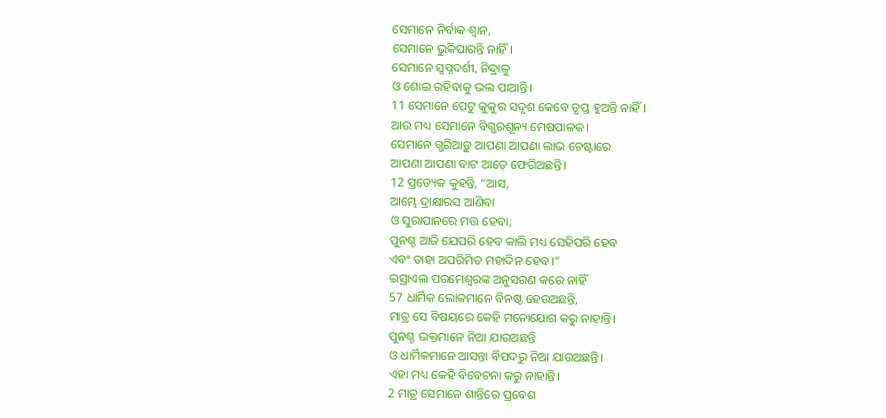ସେମାନେ ନିର୍ବାକ ଶ୍ୱାନ,
ସେମାନେ ଭୁକିପାରନ୍ତି ନାହିଁ।
ସେମାନେ ସ୍ୱପ୍ନଦର୍ଶୀ, ନିଦ୍ରାଳୁ
ଓ ଶୋଇ ରହିବାକୁ ଭଲ ପାଆନ୍ତି।
11 ସେମାନେ ପେଟୁ କୁକୁର ସଦୃଶ କେବେ ତୃପ୍ତ ହୁଅନ୍ତି ନାହିଁ।
ଆଉ ମଧ୍ୟ ସେମାନେ ବିଗ୍ଭରଶୂନ୍ୟ ମେଷପାଳକ।
ସେମାନେ ଗ୍ଭରିଆଡ଼ୁ ଆପଣା ଆପଣା ଲାଭ ଚେଷ୍ଟାରେ
ଆପଣା ଆପଣା ବାଟ ଆଡ଼େ ଫେରିଅଛନ୍ତି।
12 ପ୍ରତ୍ୟେକ କୁହନ୍ତି, “ଆସ,
ଆମ୍ଭେ ଦ୍ରାକ୍ଷାରସ ଆଣିବା
ଓ ସୁରାପାନରେ ମତ୍ତ ହେବା;
ପୁନଶ୍ଚ ଆଜି ଯେପରି ହେବ କାଲି ମଧ୍ୟ ସେହିପରି ହେବ
ଏବଂ ତାହା ଅପରିମିତ ମହାଦିନ ହେବ।”
ଇସ୍ରାଏଲ ପରମେଶ୍ୱରଙ୍କ ଅନୁସରଣ କରେ ନାହିଁ
57 ଧାର୍ମିକ ଲୋକମାନେ ବିନଷ୍ଟ ହେଉଅଛନ୍ତି,
ମାତ୍ର ସେ ବିଷୟରେ କେହି ମନୋଯୋଗ କରୁ ନାହାନ୍ତି।
ପୁନଶ୍ଚ ଭକ୍ତମାନେ ନିଆ ଯାଉଅଛନ୍ତି
ଓ ଧାର୍ମିକମାନେ ଆସନ୍ତା ବିପଦରୁ ନିଆ ଯାଉଅଛନ୍ତି।
ଏହା ମଧ୍ୟ କେହି ବିବେଚନା କରୁ ନାହାନ୍ତି।
2 ମାତ୍ର ସେମାନେ ଶାନ୍ତିରେ ପ୍ରବେଶ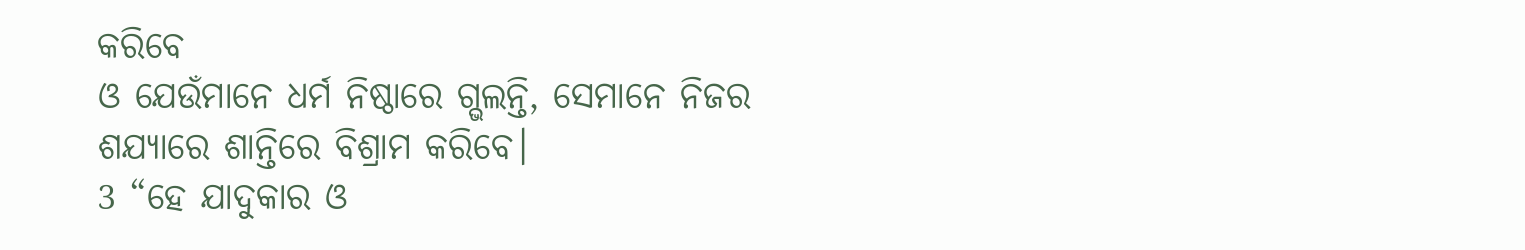କରିବେ
ଓ ଯେଉଁମାନେ ଧର୍ମ ନିଷ୍ଠାରେ ଗ୍ଭଲନ୍ତି, ସେମାନେ ନିଜର ଶଯ୍ୟାରେ ଶାନ୍ତିରେ ବିଶ୍ରାମ କରିବେ।
3 “ହେ ଯାଦୁକାର ଓ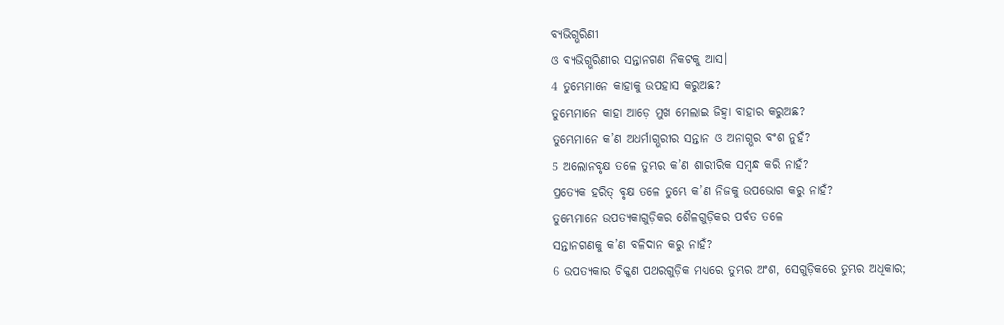ବ୍ୟଭିଗ୍ଭରିଣୀ
ଓ ବ୍ୟଭିଗ୍ଭରିଣୀର ସନ୍ତାନଗଣ ନିକଟକୁ ଆସ।
4 ତୁମ୍ଭେମାନେ କାହାକୁ ଉପହାସ କରୁଅଛ?
ତୁମ୍ଭେମାନେ କାହା ଆଡ଼େ ମୁଖ ମେଲାଇ ଜିହ୍ୱା ବାହାର କରୁଅଛ?
ତୁମ୍ଭେମାନେ କ’ଣ ଅଧର୍ମାଗ୍ଭରୀର ସନ୍ତାନ ଓ ଅନାଗ୍ଭର ବଂଶ ନୁହଁ?
5 ଅଲୋନବୃକ୍ଷ ତଳେ ତୁମ୍ଭର କ’ଣ ଶାରୀରିକ ସମ୍ବନ୍ଧ କରି ନାହଁ?
ପ୍ରତ୍ୟେକ ହରିତ୍ ବୃକ୍ଷ ତଳେ ତୁମ୍ଭେ କ’ଣ ନିଜକୁ ଉପଭୋଗ କରୁ ନାହଁ?
ତୁମ୍ଭେମାନେ ଉପତ୍ୟକାଗୁଡ଼ିକର ଶୈଳଗୁଡ଼ିକର ପର୍ବତ ତଳେ
ସନ୍ତାନଗଣକୁ କ’ଣ ବଳିଦାନ କରୁ ନାହଁ?
6 ଉପତ୍ୟକାର ଚିକ୍କଣ ପଥରଗୁଡ଼ିକ ମଧ୍ୟରେ ତୁମ୍ଭର ଅଂଶ, ସେଗୁଡ଼ିକରେ ତୁମ୍ଭର ଅଧିକାର;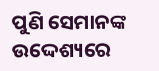ପୁଣି ସେମାନଙ୍କ ଉଦ୍ଦେଶ୍ୟରେ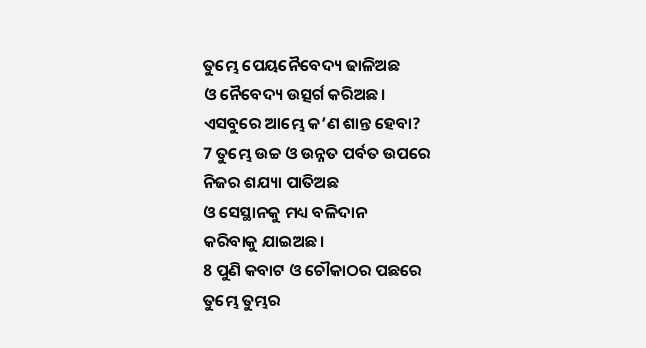ତୁମ୍ଭେ ପେୟନୈବେଦ୍ୟ ଢାଳିଅଛ
ଓ ନୈବେଦ୍ୟ ଉତ୍ସର୍ଗ କରିଅଛ।
ଏସବୁରେ ଆମ୍ଭେ କ’ଣ ଶାନ୍ତ ହେବା?
7 ତୁମ୍ଭେ ଉଚ୍ଚ ଓ ଉନ୍ନତ ପର୍ବତ ଉପରେ
ନିଜର ଶଯ୍ୟା ପାତିଅଛ
ଓ ସେସ୍ଥାନକୁ ମଧ୍ୟ ବଳିଦାନ
କରିବାକୁ ଯାଇଅଛ।
8 ପୁଣି କବାଟ ଓ ଚୌକାଠର ପଛରେ
ତୁମ୍ଭେ ତୁମ୍ଭର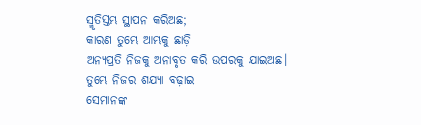ସ୍ମୃତିସ୍ତମ୍ଭ ସ୍ଥାପନ କରିଅଛ;
କାରଣ ତୁମ୍ଭେ ଆମ୍ଭକୁ ଛାଡ଼ି
ଅନ୍ୟପ୍ରତି ନିଜକୁ ଅନାବୃତ କରି ଉପରକୁ ଯାଇଅଛ।
ତୁମ୍ଭେ ନିଜର ଶଯ୍ୟା ବଢ଼ାଇ
ସେମାନଙ୍କ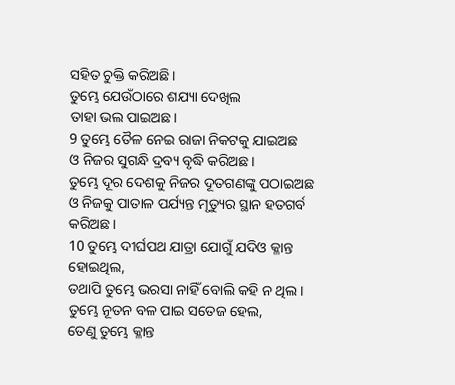ସହିତ ଚୁକ୍ତି କରିଅଛି।
ତୁମ୍ଭେ ଯେଉଁଠାରେ ଶଯ୍ୟା ଦେଖିଲ
ତାହା ଭଲ ପାଇଅଛ।
9 ତୁମ୍ଭେ ତୈଳ ନେଇ ରାଜା ନିକଟକୁ ଯାଇଅଛ
ଓ ନିଜର ସୁଗନ୍ଧି ଦ୍ରବ୍ୟ ବୃଦ୍ଧି କରିଅଛ।
ତୁମ୍ଭେ ଦୂର ଦେଶକୁ ନିଜର ଦୂତଗଣଙ୍କୁ ପଠାଇଅଛ
ଓ ନିଜକୁ ପାତାଳ ପର୍ଯ୍ୟନ୍ତ ମୃତ୍ୟୁର ସ୍ଥାନ ହତଗର୍ବ କରିଅଛ।
10 ତୁମ୍ଭେ ଦୀର୍ଘପଥ ଯାତ୍ରା ଯୋଗୁଁ ଯଦିଓ କ୍ଳାନ୍ତ ହୋଇଥିଲ,
ତଥାପି ତୁମ୍ଭେ ଭରସା ନାହିଁ ବୋଲି କହି ନ ଥିଲ।
ତୁମ୍ଭେ ନୂତନ ବଳ ପାଇ ସତେଜ ହେଲ,
ତେଣୁ ତୁମ୍ଭେ କ୍ଳାନ୍ତ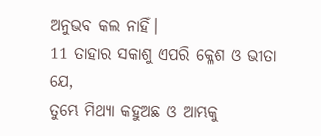ଅନୁଭବ କଲ ନାହିଁ।
11 ତାହାର ସକାଶୁ ଏପରି କ୍ଳେଶ ଓ ଭୀତା ଯେ,
ତୁମ୍ଭେ ମିଥ୍ୟା କହୁଅଛ ଓ ଆମ୍ଭକୁ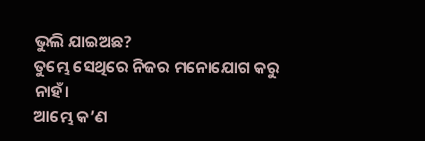ଭୁଲି ଯାଇଅଛ?
ତୁମ୍ଭେ ସେଥିରେ ନିଜର ମନୋଯୋଗ କରୁ ନାହଁ।
ଆମ୍ଭେ କ’ଣ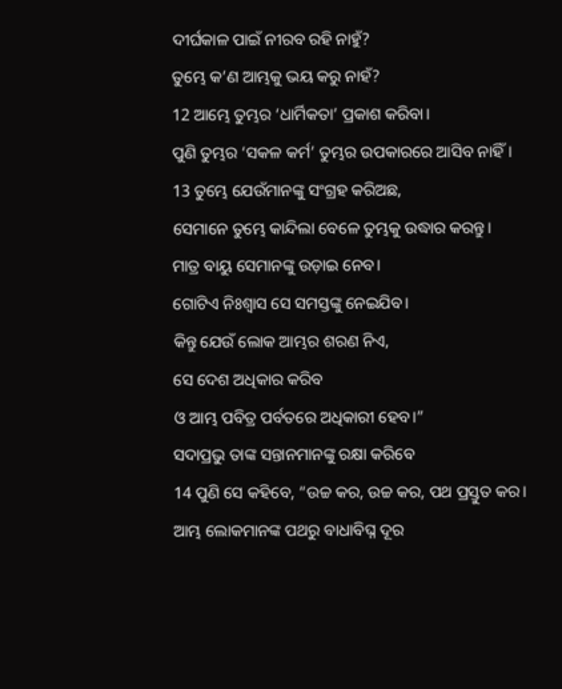ଦୀର୍ଘକାଳ ପାଇଁ ନୀରବ ରହି ନାହୁଁ?
ତୁମ୍ଭେ କ’ଣ ଆମ୍ଭକୁ ଭୟ କରୁ ନାହଁ?
12 ଆମ୍ଭେ ତୁମ୍ଭର ‘ଧାର୍ମିକତା’ ପ୍ରକାଶ କରିବା।
ପୁଣି ତୁମ୍ଭର ‘ସକଳ କର୍ମ’ ତୁମ୍ଭର ଉପକାରରେ ଆସିବ ନାହିଁ।
13 ତୁମ୍ଭେ ଯେଉଁମାନଙ୍କୁ ସଂଗ୍ରହ କରିଅଛ,
ସେମାନେ ତୁମ୍ଭେ କାନ୍ଦିଲା ବେଳେ ତୁମ୍ଭକୁ ଉଦ୍ଧାର କରନ୍ତୁ।
ମାତ୍ର ବାୟୁ ସେମାନଙ୍କୁ ଉଡ଼ାଇ ନେବ।
ଗୋଟିଏ ନିଃଶ୍ୱାସ ସେ ସମସ୍ତଙ୍କୁ ନେଇଯିବ।
କିନ୍ତୁ ଯେଉଁ ଲୋକ ଆମ୍ଭର ଶରଣ ନିଏ,
ସେ ଦେଶ ଅଧିକାର କରିବ
ଓ ଆମ୍ଭ ପବିତ୍ର ପର୍ବତରେ ଅଧିକାରୀ ହେବ।”
ସଦାପ୍ରଭୁ ତାଙ୍କ ସନ୍ତାନମାନଙ୍କୁ ରକ୍ଷା କରିବେ
14 ପୁଣି ସେ କହିବେ, “ଉଚ୍ଚ କର, ଉଚ୍ଚ କର, ପଥ ପ୍ରସ୍ତୁତ କର।
ଆମ୍ଭ ଲୋକମାନଙ୍କ ପଥରୁ ବାଧାବିଘ୍ନ ଦୂର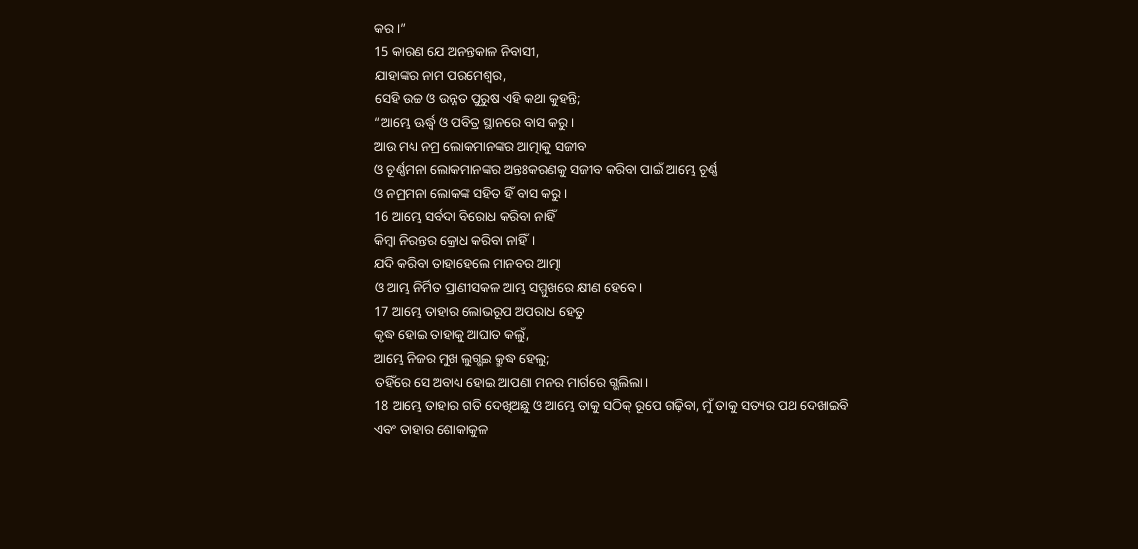କର।”
15 କାରଣ ଯେ ଅନନ୍ତକାଳ ନିବାସୀ,
ଯାହାଙ୍କର ନାମ ପରମେଶ୍ୱର,
ସେହି ଉଚ୍ଚ ଓ ଉନ୍ନତ ପୁରୁଷ ଏହି କଥା କୁହନ୍ତି;
“ଆମ୍ଭେ ଊର୍ଦ୍ଧ୍ୱ ଓ ପବିତ୍ର ସ୍ଥାନରେ ବାସ କରୁ।
ଆଉ ମଧ୍ୟ ନମ୍ର ଲୋକମାନଙ୍କର ଆତ୍ମାକୁ ସଜୀବ
ଓ ଚୂର୍ଣ୍ଣମନା ଲୋକମାନଙ୍କର ଅନ୍ତଃକରଣକୁ ସଜୀବ କରିବା ପାଇଁ ଆମ୍ଭେ ଚୂର୍ଣ୍ଣ
ଓ ନମ୍ରମନା ଲୋକଙ୍କ ସହିତ ହିଁ ବାସ କରୁ।
16 ଆମ୍ଭେ ସର୍ବଦା ବିରୋଧ କରିବା ନାହିଁ
କିମ୍ବା ନିରନ୍ତର କ୍ରୋଧ କରିବା ନାହିଁ।
ଯଦି କରିବା ତାହାହେଲେ ମାନବର ଆତ୍ମା
ଓ ଆମ୍ଭ ନିର୍ମିତ ପ୍ରାଣୀସକଳ ଆମ୍ଭ ସମ୍ମୁଖରେ କ୍ଷୀଣ ହେବେ।
17 ଆମ୍ଭେ ତାହାର ଲୋଭରୂପ ଅପରାଧ ହେତୁ
କୃଦ୍ଧ ହୋଇ ତାହାକୁ ଆଘାତ କଲୁଁ,
ଆମ୍ଭେ ନିଜର ମୁଖ ଲୁଗ୍ଭଇ କ୍ରୁଦ୍ଧ ହେଲୁ;
ତହିଁରେ ସେ ଅବାଧ୍ୟ ହୋଇ ଆପଣା ମନର ମାର୍ଗରେ ଗ୍ଭଲିଲା।
18 ଆମ୍ଭେ ତାହାର ଗତି ଦେଖିଅଛୁ ଓ ଆମ୍ଭେ ତାକୁ ସଠିକ୍ ରୂପେ ଗଢ଼ିବା, ମୁଁ ତାକୁ ସତ୍ୟର ପଥ ଦେଖାଇବି
ଏବଂ ତାହାର ଶୋକାକୁଳ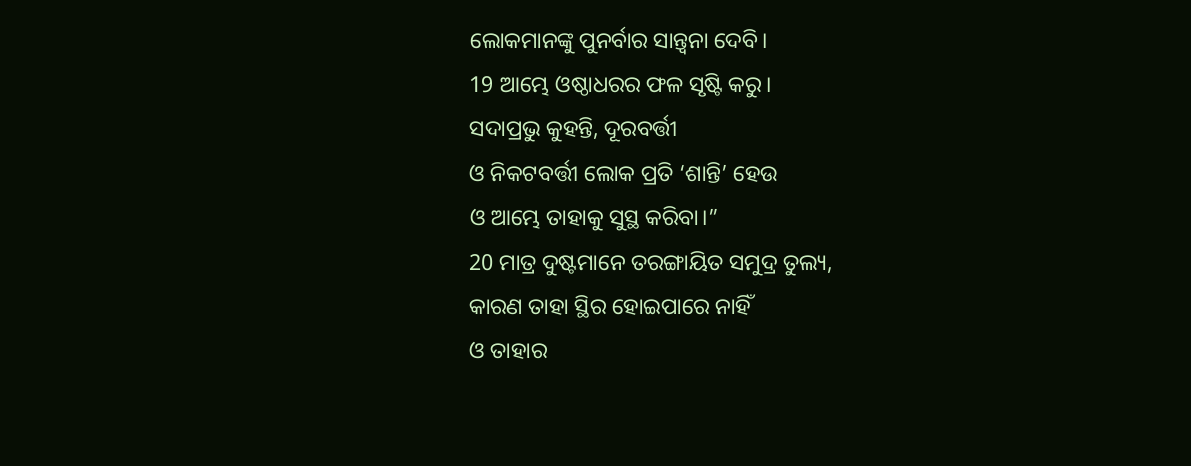ଲୋକମାନଙ୍କୁ ପୁନର୍ବାର ସାନ୍ତ୍ୱନା ଦେବି।
19 ଆମ୍ଭେ ଓଷ୍ଠାଧରର ଫଳ ସୃଷ୍ଟି କରୁ।
ସଦାପ୍ରଭୁ କୁହନ୍ତି, ଦୂରବର୍ତ୍ତୀ
ଓ ନିକଟବର୍ତ୍ତୀ ଲୋକ ପ୍ରତି ‘ଶାନ୍ତି’ ହେଉ
ଓ ଆମ୍ଭେ ତାହାକୁ ସୁସ୍ଥ କରିବା।”
20 ମାତ୍ର ଦୁଷ୍ଟମାନେ ତରଙ୍ଗାୟିତ ସମୁଦ୍ର ତୁଲ୍ୟ,
କାରଣ ତାହା ସ୍ଥିର ହୋଇପାରେ ନାହିଁ
ଓ ତାହାର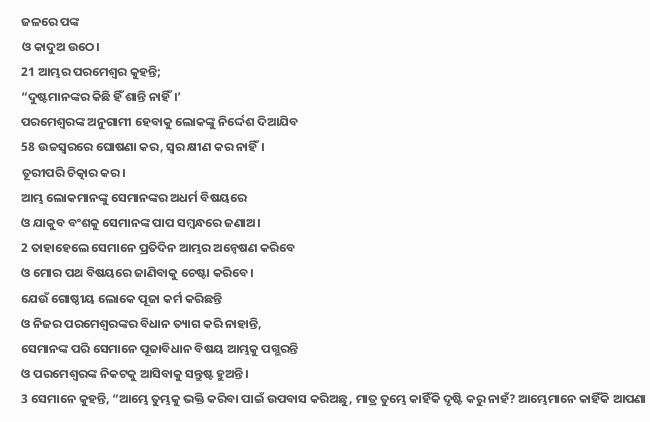ଜଳରେ ପଙ୍କ
ଓ କାଦୁଅ ଉଠେ।
21 ଆମ୍ଭର ପରମେଶ୍ୱର କୁହନ୍ତି;
“ଦୁଷ୍ଟମାନଙ୍କର କିଛି ହିଁ ଶାନ୍ତି ନାହିଁ।’
ପରମେଶ୍ୱରଙ୍କ ଅନୁଗାମୀ ହେବାକୁ ଲୋକଙ୍କୁ ନିର୍ଦ୍ଦେଶ ଦିଆଯିବ
58 ଉଚ୍ଚସ୍ୱରରେ ଘୋଷଣା କର, ସ୍ୱର କ୍ଷୀଣ କର ନାହିଁ।
ତୂରୀପରି ଚିତ୍କାର କର।
ଆମ୍ଭ ଲୋକମାନଙ୍କୁ ସେମାନଙ୍କର ଅଧର୍ମ ବିଷୟରେ
ଓ ଯାକୁବ ବଂଶକୁ ସେମାନଙ୍କ ପାପ ସମ୍ବନ୍ଧରେ ଜଣାଅ।
2 ତାହାହେଲେ ସେମାନେ ପ୍ରତିଦିନ ଆମ୍ଭର ଅନ୍ୱେଷଣ କରିବେ
ଓ ମୋର ପଥ ବିଷୟରେ ଜାଣିବାକୁ ଚେଷ୍ଟା କରିବେ।
ଯେଉଁ ଗୋଷ୍ଠୀୟ ଲୋକେ ପୂଜା କର୍ମ କରିଛନ୍ତି
ଓ ନିଜର ପରମେଶ୍ୱରଙ୍କର ବିଧାନ ତ୍ୟାଗ କରି ନାହାନ୍ତି,
ସେମାନଙ୍କ ପରି ସେମାନେ ପୂଜାବିଧାନ ବିଷୟ ଆମ୍ଭକୁ ପଗ୍ଭରନ୍ତି
ଓ ପରମେଶ୍ୱରଙ୍କ ନିକଟକୁ ଆସିବାକୁ ସନ୍ତୁଷ୍ଟ ହୁଅନ୍ତି।
3 ସେମାନେ କୁହନ୍ତି, “ଆମ୍ଭେ ତୁମ୍ଭକୁ ଭକ୍ତି କରିବା ପାଇଁ ଉପବାସ କରିଅଛୁ, ମାତ୍ର ତୁମ୍ଭେ କାହିଁକି ଦୃଷ୍ଟି କରୁ ନାହଁ? ଆମ୍ଭେମାନେ କାହିଁକି ଆପଣା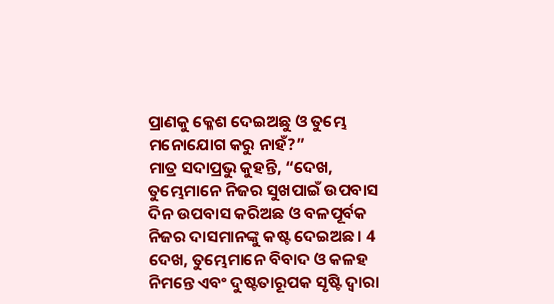ପ୍ରାଣକୁ କ୍ଳେଶ ଦେଇଅଛୁ ଓ ତୁମ୍ଭେ ମନୋଯୋଗ କରୁ ନାହଁ?”
ମାତ୍ର ସଦାପ୍ରଭୁ କୁହନ୍ତି, “ଦେଖ, ତୁମ୍ଭେମାନେ ନିଜର ସୁଖପାଇଁ ଉପବାସ ଦିନ ଉପବାସ କରିଅଛ ଓ ବଳପୂର୍ବକ ନିଜର ଦାସମାନଙ୍କୁ କଷ୍ଟ ଦେଇଅଛ। 4 ଦେଖ, ତୁମ୍ଭେମାନେ ବିବାଦ ଓ କଳହ ନିମନ୍ତେ ଏବଂ ଦୁଷ୍ଟତାରୂପକ ସୃଷ୍ଟି ଦ୍ୱାରା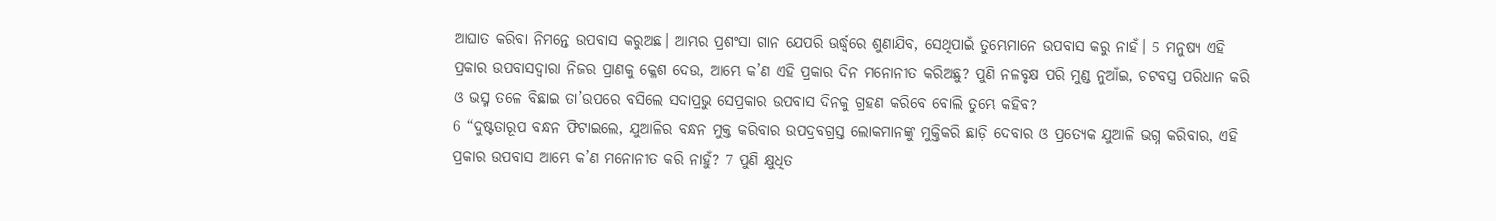ଆଘାତ କରିବା ନିମନ୍ତେ ଉପବାସ କରୁଅଛ। ଆମ୍ଭର ପ୍ରଶଂସା ଗାନ ଯେପରି ଊର୍ଦ୍ଧ୍ୱରେ ଶୁଣାଯିବ, ସେଥିପାଇଁ ତୁମ୍ଭେମାନେ ଉପବାସ କରୁ ନାହଁ। 5 ମନୁଷ୍ୟ ଏହି ପ୍ରକାର ଉପବାସଦ୍ୱାରା ନିଜର ପ୍ରାଣକୁ କ୍ଳେଶ ଦେଉ, ଆମ୍ଭେ କ’ଣ ଏହି ପ୍ରକାର ଦିନ ମନୋନୀତ କରିଅଛୁ? ପୁଣି ନଳବୃକ୍ଷ ପରି ମୁଣ୍ଡ ନୁଆଁଇ, ଚଟବସ୍ତ୍ର ପରିଧାନ କରି ଓ ଭସ୍ମ ତଳେ ବିଛାଇ ତା’ଉପରେ ବସିଲେ ସଦାପ୍ରଭୁ ସେପ୍ରକାର ଉପବାସ ଦିନକୁ ଗ୍ରହଣ କରିବେ ବୋଲି ତୁମ୍ଭେ କହିବ?
6 “ଦୁଷ୍ଟତାରୂପ ବନ୍ଧନ ଫିଟାଇଲେ, ଯୁଆଳିର ବନ୍ଧନ ମୁକ୍ତ କରିବାର ଉପଦ୍ରବଗ୍ରସ୍ତ ଲୋକମାନଙ୍କୁ ମୁକ୍ତିକରି ଛାଡ଼ି ଦେବାର ଓ ପ୍ରତ୍ୟେକ ଯୁଆଳି ଭଗ୍ନ କରିବାର, ଏହି ପ୍ରକାର ଉପବାସ ଆମ୍ଭେ କ’ଣ ମନୋନୀତ କରି ନାହୁଁ? 7 ପୁଣି କ୍ଷୁଧିତ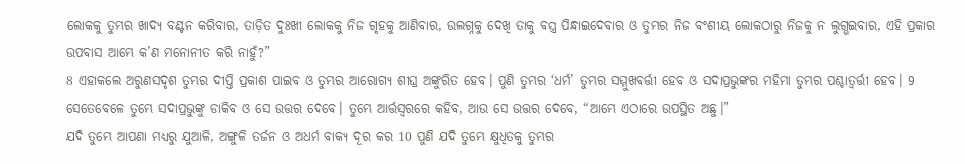ଲୋକକୁ ତୁମ୍ଭର ଖାଦ୍ୟ ବଣ୍ଟନ କରିବାର, ତାଡ଼ିତ ଦୁଃଖୀ ଲୋକକୁ ନିଜ ଗୃହକୁ ଆଣିବାର, ଉଲଗ୍ନକୁ ଦେଖି ତାକୁ ବସ୍ତ୍ର ପିନ୍ଧାଇଦେବାର ଓ ତୁମ୍ଭର ନିଜ ବଂଶୀୟ ଲୋକଠାରୁ ନିଜକୁ ନ ଲୁଗ୍ଭଇବାର, ଏହି ପ୍ରକାର ଉପବାସ ଆମ୍ଭେ କ’ଣ ମନୋନୀତ କରି ନାହୁଁ?”
8 ଏହାକଲେ ଅରୁଣସଦୃଶ ତୁମ୍ଭର ଦୀପ୍ତି ପ୍ରକାଶ ପାଇବ ଓ ତୁମ୍ଭର ଆରୋଗ୍ୟ ଶୀଘ୍ର ଅଙ୍କୁରିତ ହେବ। ପୁଣି ତୁମ୍ଭର ‘ଧର୍ମ’ ତୁମ୍ଭର ସମ୍ମୁଖବର୍ତ୍ତୀ ହେବ ଓ ସଦାପ୍ରଭୁଙ୍କର ମହିମା ତୁମ୍ଭର ପଶ୍ଚାତ୍ବର୍ତ୍ତୀ ହେବ। 9 ସେତେବେଳେ ତୁମ୍ଭେ ସଦାପ୍ରଭୁଙ୍କୁ ଡାକିବ ଓ ସେ ଉତ୍ତର ଦେବେ। ତୁମ୍ଭେ ଆର୍ତ୍ତସ୍ୱରରେ କହିବ, ଆଉ ସେ ଉତ୍ତର ଦେବେ, “ଆମ୍ଭେ ଏଠାରେ ଉପସ୍ଥିତ ଅଛୁ।”
ଯଦି ତୁମ୍ଭେ ଆପଣା ମଧ୍ୟରୁ ଯୁଆଳି, ଅଙ୍ଗୁଳି ତର୍ଜନ ଓ ଅଧର୍ମ ବାକ୍ୟ ଦୂର କର 10 ପୁଣି ଯଦି ତୁମ୍ଭେ କ୍ଷୁଧିତକୁ ତୁମ୍ଭର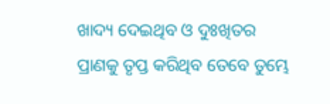ଖାଦ୍ୟ ଦେଇଥିବ ଓ ଦୁଃଖିତର ପ୍ରାଣକୁ ତୃପ୍ତ କରିଥିବ ତେବେ ତୁମ୍ଭେ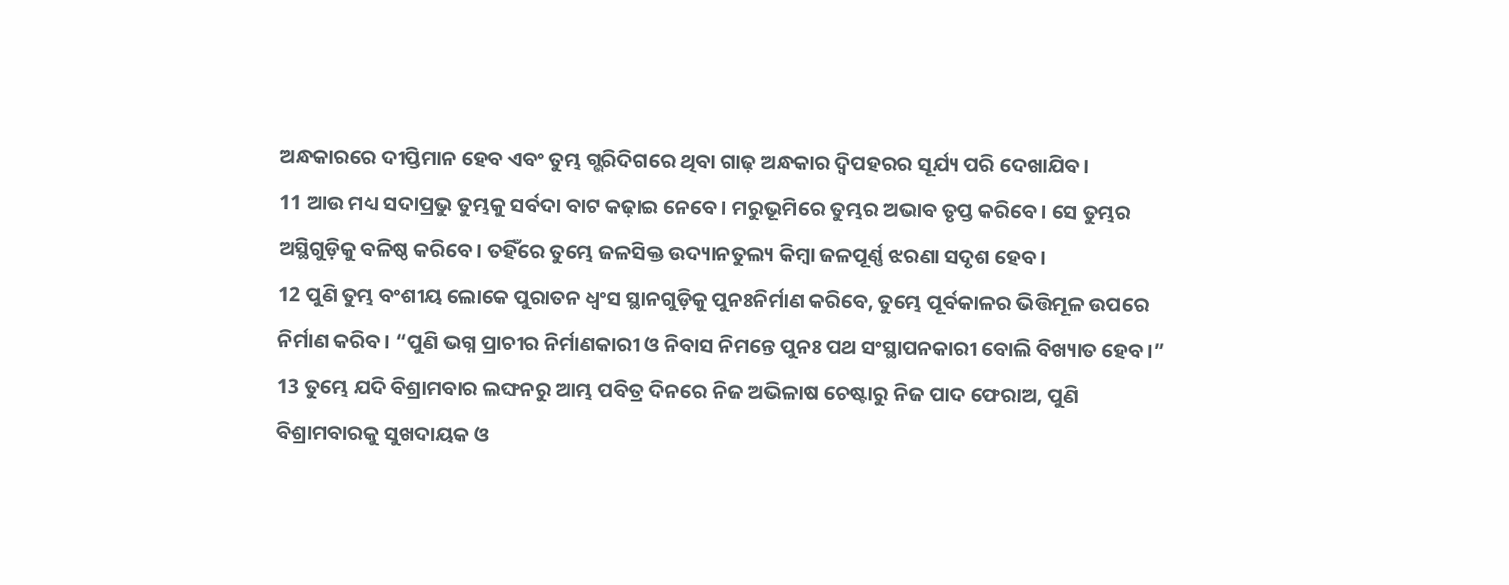ଅନ୍ଧକାରରେ ଦୀପ୍ତିମାନ ହେବ ଏବଂ ତୁମ୍ଭ ଗ୍ଭରିଦିଗରେ ଥିବା ଗାଢ଼ ଅନ୍ଧକାର ଦ୍ୱିପହରର ସୂର୍ଯ୍ୟ ପରି ଦେଖାଯିବ।
11 ଆଉ ମଧ୍ୟ ସଦାପ୍ରଭୁ ତୁମ୍ଭକୁ ସର୍ବଦା ବାଟ କଢ଼ାଇ ନେବେ। ମରୁଭୂମିରେ ତୁମ୍ଭର ଅଭାବ ତୃପ୍ତ କରିବେ। ସେ ତୁମ୍ଭର ଅସ୍ଥିଗୁଡ଼ିକୁ ବଳିଷ୍ଠ କରିବେ। ତହିଁରେ ତୁମ୍ଭେ ଜଳସିକ୍ତ ଉଦ୍ୟାନତୁଲ୍ୟ କିମ୍ବା ଜଳପୂର୍ଣ୍ଣ ଝରଣା ସଦୃଶ ହେବ।
12 ପୁଣି ତୁମ୍ଭ ବଂଶୀୟ ଲୋକେ ପୁରାତନ ଧ୍ୱଂସ ସ୍ଥାନଗୁଡ଼ିକୁ ପୁନଃନିର୍ମାଣ କରିବେ, ତୁମ୍ଭେ ପୂର୍ବକାଳର ଭିତ୍ତିମୂଳ ଉପରେ ନିର୍ମାଣ କରିବ। “ପୁଣି ଭଗ୍ନ ପ୍ରାଚୀର ନିର୍ମାଣକାରୀ ଓ ନିବାସ ନିମନ୍ତେ ପୁନଃ ପଥ ସଂସ୍ଥାପନକାରୀ ବୋଲି ବିଖ୍ୟାତ ହେବ।”
13 ତୁମ୍ଭେ ଯଦି ବିଶ୍ରାମବାର ଲଙ୍ଘନରୁ ଆମ୍ଭ ପବିତ୍ର ଦିନରେ ନିଜ ଅଭିଳାଷ ଚେଷ୍ଟାରୁ ନିଜ ପାଦ ଫେରାଅ, ପୁଣି ବିଶ୍ରାମବାରକୁ ସୁଖଦାୟକ ଓ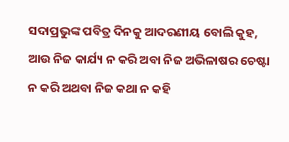ସଦାପ୍ରଭୁଙ୍କ ପବିତ୍ର ଦିନକୁ ଆଦରଣୀୟ ବୋଲି କୁହ, ଆଉ ନିଜ କାର୍ଯ୍ୟ ନ କରି ଅବା ନିଜ ଅଭିଳାଷର ଚେଷ୍ଟା ନ କରି ଅଥବା ନିଜ କଥା ନ କହି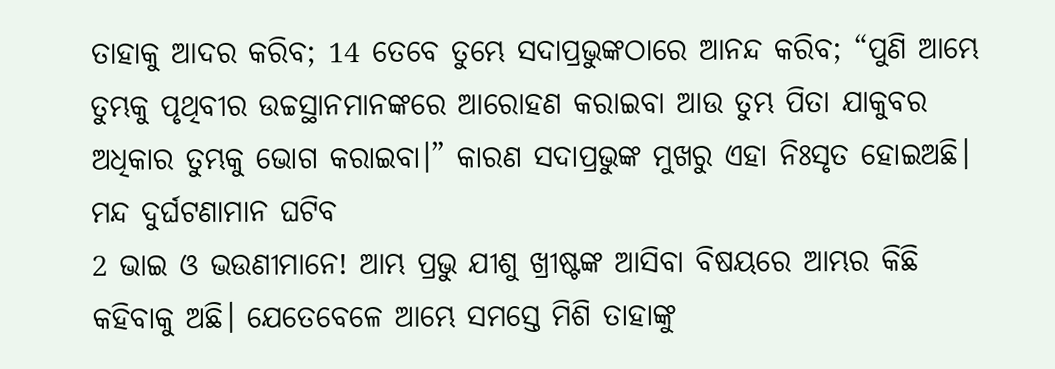ତାହାକୁ ଆଦର କରିବ; 14 ତେବେ ତୁମ୍ଭେ ସଦାପ୍ରଭୁଙ୍କଠାରେ ଆନନ୍ଦ କରିବ; “ପୁଣି ଆମ୍ଭେ ତୁମ୍ଭକୁ ପୃଥିବୀର ଉଚ୍ଚସ୍ଥାନମାନଙ୍କରେ ଆରୋହଣ କରାଇବା ଆଉ ତୁମ୍ଭ ପିତା ଯାକୁବର ଅଧିକାର ତୁମ୍ଭକୁ ଭୋଗ କରାଇବା।” କାରଣ ସଦାପ୍ରଭୁଙ୍କ ମୁଖରୁ ଏହା ନିଃସୃତ ହୋଇଅଛି।
ମନ୍ଦ ଦୁର୍ଘଟଣାମାନ ଘଟିବ
2 ଭାଇ ଓ ଭଉଣୀମାନେ! ଆମ୍ଭ ପ୍ରଭୁ ଯୀଶୁ ଖ୍ରୀଷ୍ଟଙ୍କ ଆସିବା ବିଷୟରେ ଆମ୍ଭର କିଛି କହିବାକୁ ଅଛି। ଯେତେବେଳେ ଆମ୍ଭେ ସମସ୍ତେ ମିଶି ତାହାଙ୍କୁ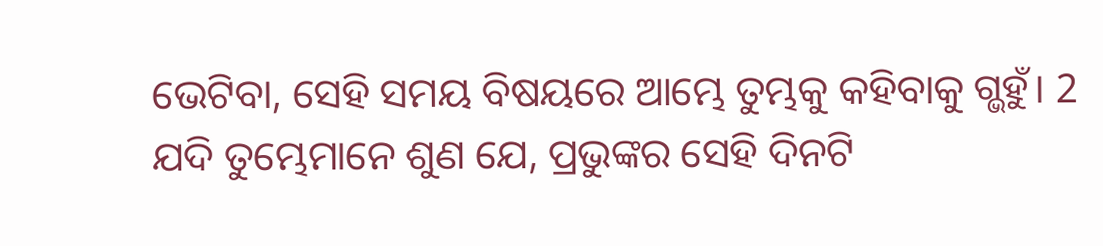ଭେଟିବା, ସେହି ସମୟ ବିଷୟରେ ଆମ୍ଭେ ତୁମ୍ଭକୁ କହିବାକୁ ଗ୍ଭହୁଁ। 2 ଯଦି ତୁମ୍ଭେମାନେ ଶୁଣ ଯେ, ପ୍ରଭୁଙ୍କର ସେହି ଦିନଟି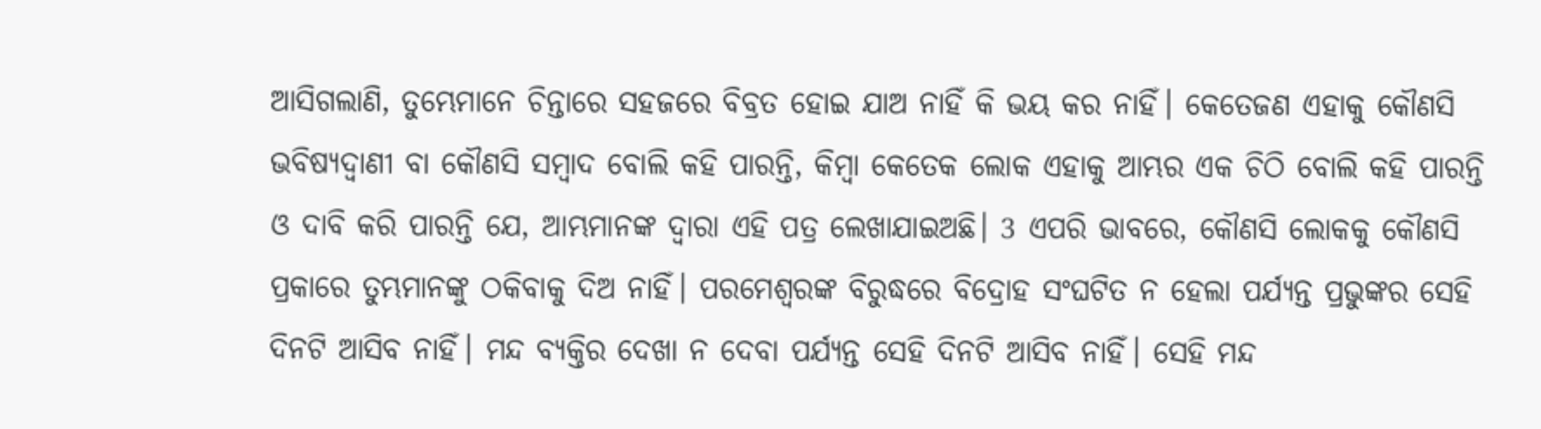ଆସିଗଲାଣି, ତୁମ୍ଭେମାନେ ଚିନ୍ତାରେ ସହଜରେ ବିବ୍ରତ ହୋଇ ଯାଅ ନାହିଁ କି ଭୟ କର ନାହିଁ। କେତେଜଣ ଏହାକୁ କୌଣସି ଭବିଷ୍ୟଦ୍ବାଣୀ ବା କୌଣସି ସମ୍ବାଦ ବୋଲି କହି ପାରନ୍ତି, କିମ୍ବା କେତେକ ଲୋକ ଏହାକୁ ଆମ୍ଭର ଏକ ଚିଠି ବୋଲି କହି ପାରନ୍ତି ଓ ଦାବି କରି ପାରନ୍ତି ଯେ, ଆମ୍ଭମାନଙ୍କ ଦ୍ୱାରା ଏହି ପତ୍ର ଲେଖାଯାଇଅଛି। 3 ଏପରି ଭାବରେ, କୌଣସି ଲୋକକୁ କୌଣସି ପ୍ରକାରେ ତୁମ୍ଭମାନଙ୍କୁ ଠକିବାକୁ ଦିଅ ନାହିଁ। ପରମେଶ୍ୱରଙ୍କ ବିରୁଦ୍ଧରେ ବିଦ୍ରୋହ ସଂଘଟିତ ନ ହେଲା ପର୍ଯ୍ୟନ୍ତ ପ୍ରଭୁଙ୍କର ସେହି ଦିନଟି ଆସିବ ନାହିଁ। ମନ୍ଦ ବ୍ୟକ୍ତିର ଦେଖା ନ ଦେବା ପର୍ଯ୍ୟନ୍ତ ସେହି ଦିନଟି ଆସିବ ନାହିଁ। ସେହି ମନ୍ଦ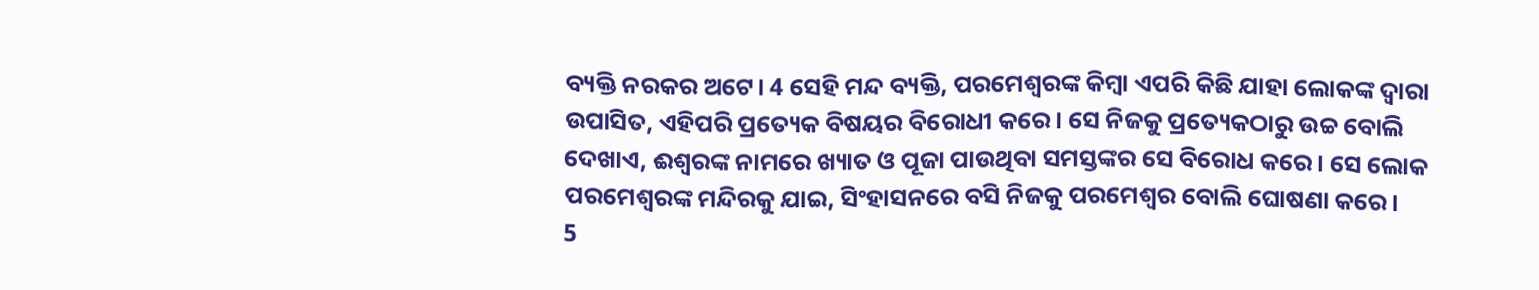ବ୍ୟକ୍ତି ନରକର ଅଟେ। 4 ସେହି ମନ୍ଦ ବ୍ୟକ୍ତି, ପରମେଶ୍ୱରଙ୍କ କିମ୍ବା ଏପରି କିଛି ଯାହା ଲୋକଙ୍କ ଦ୍ୱାରା ଉପାସିତ, ଏହିପରି ପ୍ରତ୍ୟେକ ବିଷୟର ବିରୋଧୀ କରେ। ସେ ନିଜକୁ ପ୍ରତ୍ୟେକଠାରୁ ଉଚ୍ଚ ବୋଲି ଦେଖାଏ, ଈଶ୍ୱରଙ୍କ ନାମରେ ଖ୍ୟାତ ଓ ପୂଜା ପାଉଥିବା ସମସ୍ତଙ୍କର ସେ ବିରୋଧ କରେ। ସେ ଲୋକ ପରମେଶ୍ୱରଙ୍କ ମନ୍ଦିରକୁ ଯାଇ, ସିଂହାସନରେ ବସି ନିଜକୁ ପରମେଶ୍ୱର ବୋଲି ଘୋଷଣା କରେ।
5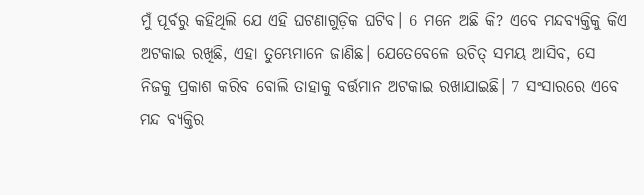ମୁଁ ପୂର୍ବରୁ କହିଥିଲି ଯେ ଏହି ଘଟଣାଗୁଡ଼ିକ ଘଟିବ। 6 ମନେ ଅଛି କି? ଏବେ ମନ୍ଦବ୍ୟକ୍ତିକୁ କିଏ ଅଟକାଇ ରଖିଛି, ଏହା ତୁମ୍ଭେମାନେ ଜାଣିଛ। ଯେତେବେଳେ ଉଚିତ୍ ସମୟ ଆସିବ, ସେ ନିଜକୁ ପ୍ରକାଶ କରିବ ବୋଲି ତାହାକୁ ବର୍ତ୍ତମାନ ଅଟକାଇ ରଖାଯାଇଛି। 7 ସଂସାରରେ ଏବେ ମନ୍ଦ ବ୍ୟକ୍ତିର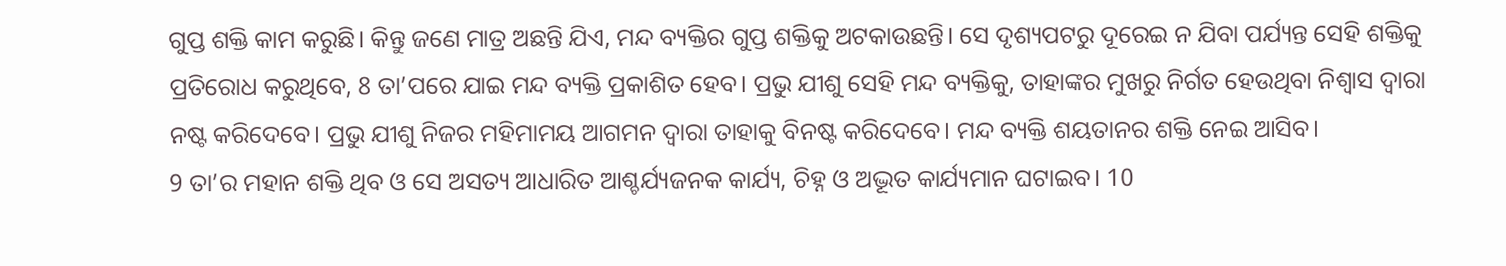ଗୁପ୍ତ ଶକ୍ତି କାମ କରୁଛି। କିନ୍ତୁ ଜଣେ ମାତ୍ର ଅଛନ୍ତି ଯିଏ, ମନ୍ଦ ବ୍ୟକ୍ତିର ଗୁପ୍ତ ଶକ୍ତିକୁ ଅଟକାଉଛନ୍ତି। ସେ ଦୃଶ୍ୟପଟରୁ ଦୂରେଇ ନ ଯିବା ପର୍ଯ୍ୟନ୍ତ ସେହି ଶକ୍ତିକୁ ପ୍ରତିରୋଧ କରୁଥିବେ, 8 ତା’ପରେ ଯାଇ ମନ୍ଦ ବ୍ୟକ୍ତି ପ୍ରକାଶିତ ହେବ। ପ୍ରଭୁ ଯୀଶୁ ସେହି ମନ୍ଦ ବ୍ୟକ୍ତିକୁ, ତାହାଙ୍କର ମୁଖରୁ ନିର୍ଗତ ହେଉଥିବା ନିଶ୍ୱାସ ଦ୍ୱାରା ନଷ୍ଟ କରିଦେବେ। ପ୍ରଭୁ ଯୀଶୁ ନିଜର ମହିମାମୟ ଆଗମନ ଦ୍ୱାରା ତାହାକୁ ବିନଷ୍ଟ କରିଦେବେ। ମନ୍ଦ ବ୍ୟକ୍ତି ଶୟତାନର ଶକ୍ତି ନେଇ ଆସିବ।
9 ତା’ର ମହାନ ଶକ୍ତି ଥିବ ଓ ସେ ଅସତ୍ୟ ଆଧାରିତ ଆଶ୍ଚର୍ଯ୍ୟଜନକ କାର୍ଯ୍ୟ, ଚିହ୍ନ ଓ ଅଦ୍ଭୂତ କାର୍ଯ୍ୟମାନ ଘଟାଇବ। 10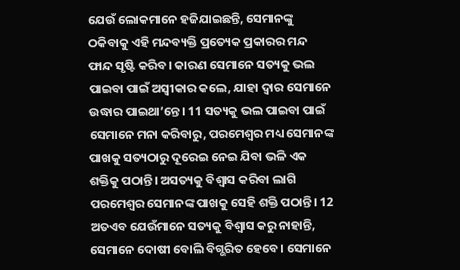ଯେଉଁ ଲୋକମାନେ ହଜିଯାଇଛନ୍ତି, ସେମାନଙ୍କୁ ଠକିବାକୁ ଏହି ମନ୍ଦବ୍ୟକ୍ତି ପ୍ରତ୍ୟେକ ପ୍ରକାରର ମନ୍ଦ ଫାନ୍ଦ ସୃଷ୍ଟି କରିବ। କାରଣ ସେମାନେ ସତ୍ୟକୁ ଭଲ ପାଇବା ପାଇଁ ଅସ୍ୱୀକାର କଲେ, ଯାହା ଦ୍ୱାର ସେମାନେ ଉଦ୍ଧାର ପାଇଥା’ନ୍ତେ। 11 ସତ୍ୟକୁ ଭଲ ପାଇବା ପାଇଁ ସେମାନେ ମନା କରିବାରୁ, ପରମେଶ୍ୱର ମଧ୍ୟ ସେମାନଙ୍କ ପାଖକୁ ସତ୍ୟଠାରୁ ଦୂରେଇ ନେଇ ଯିବା ଭଳି ଏକ ଶକ୍ତିକୁ ପଠାନ୍ତି। ଅସତ୍ୟକୁ ବିଶ୍ୱାସ କରିବା ଲାଗି ପରମେଶ୍ୱର ସେମାନଙ୍କ ପାଖକୁ ସେହି ଶକ୍ତି ପଠାନ୍ତି। 12 ଅତଏବ ଯେଉଁମାନେ ସତ୍ୟକୁ ବିଶ୍ୱାସ କରୁ ନାହାନ୍ତି, ସେମାନେ ଦୋଷୀ ବୋଲି ବିଗ୍ଭରିତ ହେବେ। ସେମାନେ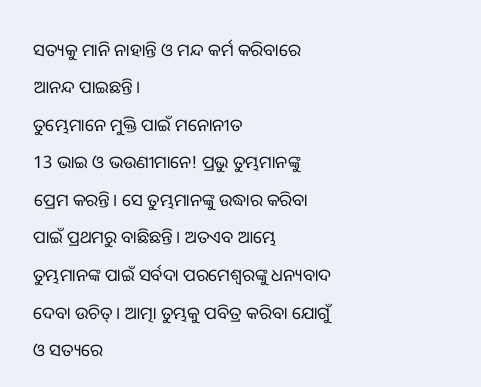ସତ୍ୟକୁ ମାନି ନାହାନ୍ତି ଓ ମନ୍ଦ କର୍ମ କରିବାରେ ଆନନ୍ଦ ପାଇଛନ୍ତି।
ତୁମ୍ଭେମାନେ ମୁକ୍ତି ପାଇଁ ମନୋନୀତ
13 ଭାଇ ଓ ଭଉଣୀମାନେ! ପ୍ରଭୁ ତୁମ୍ଭମାନଙ୍କୁ ପ୍ରେମ କରନ୍ତି। ସେ ତୁମ୍ଭମାନଙ୍କୁ ଉଦ୍ଧାର କରିବା ପାଇଁ ପ୍ରଥମରୁ ବାଛିଛନ୍ତି। ଅତଏବ ଆମ୍ଭେ ତୁମ୍ଭମାନଙ୍କ ପାଇଁ ସର୍ବଦା ପରମେଶ୍ୱରଙ୍କୁ ଧନ୍ୟବାଦ ଦେବା ଉଚିତ୍। ଆତ୍ମା ତୁମ୍ଭକୁ ପବିତ୍ର କରିବା ଯୋଗୁଁ ଓ ସତ୍ୟରେ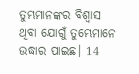ତୁମ୍ଭମାନଙ୍କର ବିଶ୍ୱାସ ଥିବା ଯୋଗୁଁ ତୁମ୍ଭେମାନେ ଉଦ୍ଧାର ପାଇଛ। 14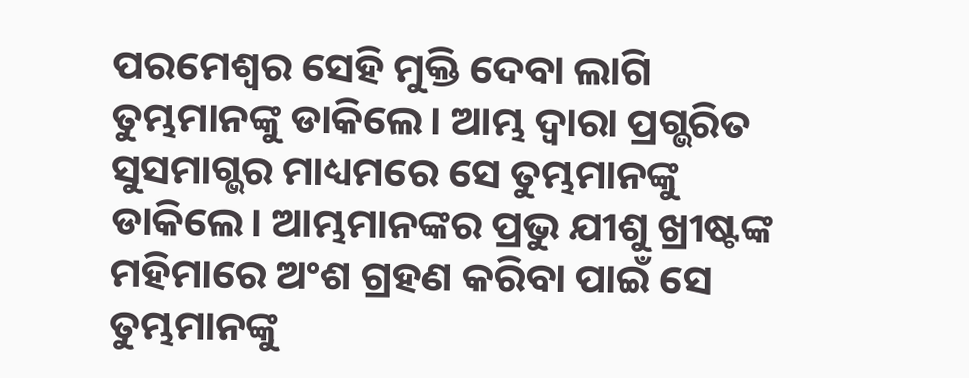ପରମେଶ୍ୱର ସେହି ମୁକ୍ତି ଦେବା ଲାଗି ତୁମ୍ଭମାନଙ୍କୁ ଡାକିଲେ। ଆମ୍ଭ ଦ୍ୱାରା ପ୍ରଗ୍ଭରିତ ସୁସମାଗ୍ଭର ମାଧ୍ୟମରେ ସେ ତୁମ୍ଭମାନଙ୍କୁ ଡାକିଲେ। ଆମ୍ଭମାନଙ୍କର ପ୍ରଭୁ ଯୀଶୁ ଖ୍ରୀଷ୍ଟଙ୍କ ମହିମାରେ ଅଂଶ ଗ୍ରହଣ କରିବା ପାଇଁ ସେ ତୁମ୍ଭମାନଙ୍କୁ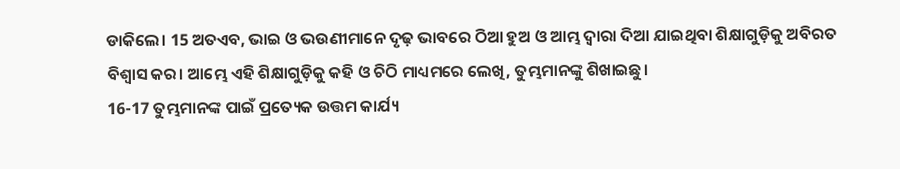ଡାକିଲେ। 15 ଅତଏବ, ଭାଇ ଓ ଭଉଣୀମାନେ ଦୃଢ଼ ଭାବରେ ଠିଆ ହୁଅ ଓ ଆମ୍ଭ ଦ୍ୱାରା ଦିଆ ଯାଇଥିବା ଶିକ୍ଷାଗୁଡ଼ିକୁ ଅବିରତ ବିଶ୍ୱାସ କର। ଆମ୍ଭେ ଏହି ଶିକ୍ଷାଗୁଡ଼ିକୁ କହି ଓ ଚିଠି ମାଧ୍ୟମରେ ଲେଖି, ତୁମ୍ଭମାନଙ୍କୁ ଶିଖାଇଛୁ।
16-17 ତୁମ୍ଭମାନଙ୍କ ପାଇଁ ପ୍ରତ୍ୟେକ ଉତ୍ତମ କାର୍ଯ୍ୟ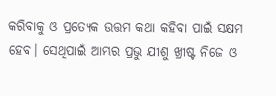କରିବାକୁ ଓ ପ୍ରତ୍ୟେକ ଉତ୍ତମ କଥା କହିବା ପାଇଁ ସକ୍ଷମ ହେବ। ସେଥିପାଇଁ ଆମ୍ଭର ପ୍ରଭୁ ଯୀଶୁ ଖ୍ରୀଷ୍ଟ ନିଜେ ଓ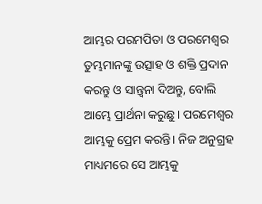ଆମ୍ଭର ପରମପିତା ଓ ପରମେଶ୍ୱର ତୁମ୍ଭମାନଙ୍କୁ ଉତ୍ସାହ ଓ ଶକ୍ତି ପ୍ରଦାନ କରନ୍ତୁ ଓ ସାନ୍ତ୍ୱନା ଦିଅନ୍ତୁ, ବୋଲି ଆମ୍ଭେ ପ୍ରାର୍ଥନା କରୁଛୁ। ପରମେଶ୍ୱର ଆମ୍ଭକୁ ପ୍ରେମ କରନ୍ତି। ନିଜ ଅନୁଗ୍ରହ ମାଧ୍ୟମରେ ସେ ଆମ୍ଭକୁ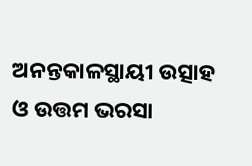ଅନନ୍ତକାଳସ୍ଥାୟୀ ଉତ୍ସାହ ଓ ଉତ୍ତମ ଭରସା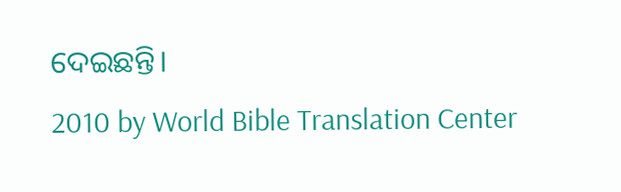ଦେଇଛନ୍ତି।
2010 by World Bible Translation Center